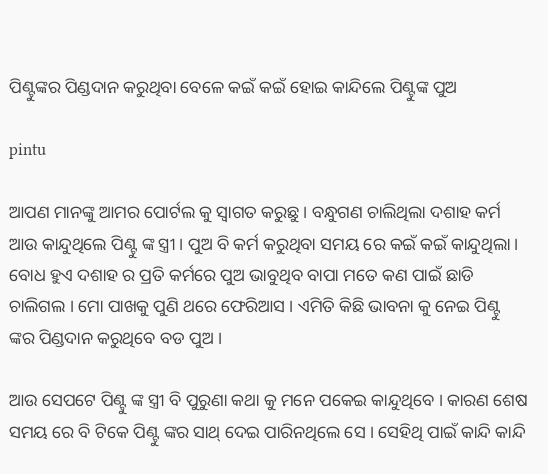ପିଣ୍ଟୁଙ୍କର ପିଣ୍ଡଦାନ କରୁଥିବା ବେଳେ କଇଁ କଇଁ ହୋଇ କାନ୍ଦିଲେ ପିଣ୍ଟୁଙ୍କ ପୁଅ

pintu

ଆପଣ ମାନଙ୍କୁ ଆମର ପୋର୍ଟଲ କୁ ସ୍ୱାଗତ କରୁଛୁ । ବନ୍ଧୁଗଣ ଚାଲିଥିଲା ଦଶାହ କର୍ମ ଆଉ କାନ୍ଦୁଥିଲେ ପିଣ୍ଟୁ ଙ୍କ ସ୍ତ୍ରୀ । ପୁଅ ବି କର୍ମ କରୁଥିବା ସମୟ ରେ କଇଁ କଇଁ କାନ୍ଦୁଥିଲା । ବୋଧ ହୁଏ ଦଶାହ ର ପ୍ରତି କର୍ମରେ ପୁଅ ଭାବୁଥିବ ବାପା ମତେ କଣ ପାଇଁ ଛାଡି ଚାଲିଗଲ । ମୋ ପାଖକୁ ପୁଣି ଥରେ ଫେରିଆସ । ଏମିତି କିଛି ଭାବନା କୁ ନେଇ ପିଣ୍ଟୁ ଙ୍କର ପିଣ୍ଡଦାନ କରୁଥିବେ ବଡ ପୁଅ ।

ଆଉ ସେପଟେ ପିଣ୍ଟୁ ଙ୍କ ସ୍ତ୍ରୀ ବି ପୁରୁଣା କଥା କୁ ମନେ ପକେଇ କାନ୍ଦୁଥିବେ । କାରଣ ଶେଷ ସମୟ ରେ ବି ଟିକେ ପିଣ୍ଟୁ ଙ୍କର ସାଥ୍ ଦେଇ ପାରିନଥିଲେ ସେ । ସେହିଥି ପାଇଁ କାନ୍ଦି କାନ୍ଦି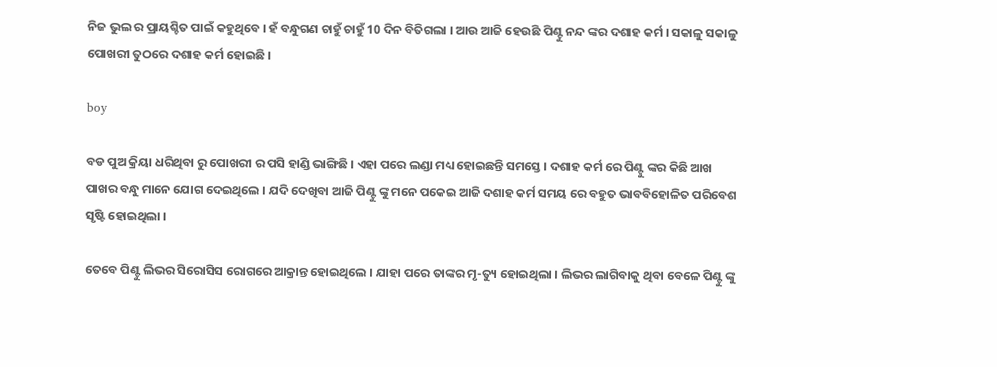ନିଜ ଭୁଲ ର ପ୍ରାୟଶ୍ଚିତ ପାଇଁ କହୁଥିବେ । ହଁ ବନ୍ଧୁଗଣ ଚାହୁଁ ଚାହୁଁ 10 ଦିନ ବିତିଗଲା । ଆଉ ଆଜି ହେଉଛି ପିଣ୍ଟୁ ନନ୍ଦ ଙ୍କର ଦଶାହ କର୍ମ । ସକାଳୁ ସକାଳୁ ପୋଖରୀ ତୁଠରେ ଦଶାହ କର୍ମ ହୋଇଛି ।

boy

ବଡ ପୁଅ କ୍ରିୟା ଧରିଥିବା ରୁ ପୋଖରୀ ର ପସି ହାଣ୍ଡି ଭାଙ୍ଗିଛି । ଏହା ପରେ ଲଣ୍ଡା ମଧ୍ୟ ହୋଇଛନ୍ତି ସମସ୍ତେ । ଦଶାହ କର୍ମ ରେ ପିଣ୍ଟୁ ଙ୍କର କିଛି ଆଖ ପାଖର ବନ୍ଧୁ ମାନେ ଯୋଗ ଦେଇଥିଲେ । ଯଦି ଦେଖିବା ଆଜି ପିଣ୍ଟୁ ଙ୍କୁ ମନେ ପକେଇ ଆଜି ଦଶାହ କର୍ମ ସମୟ ରେ ବହୁତ ଭାବବିହୋଳିତ ପରିବେଶ ସୃଷ୍ଟି ହୋଇଥିଲା ।

ତେବେ ପିଣ୍ଟୁ ଲିଭର ସିରୋସିସ ରୋଗରେ ଆକ୍ରାନ୍ତ ହୋଇଥିଲେ । ଯାହା ପରେ ତାଙ୍କର ମୃ-ତ୍ୟୁ ହୋଇଥିଲା । ଲିଭର ଲାଗିବାକୁ ଥିବା ବେଳେ ପିଣ୍ଟୁ ଙ୍କୁ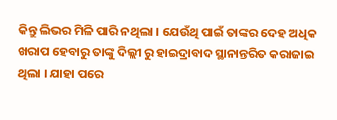କିନ୍ତୁ ଲିଭର ମିଳି ପାରି ନଥିଲା । ଯେଉଁଥି ପାଇଁ ତାଙ୍କର ଦେହ ଅଧିକ ଖରାପ ହେବାରୁ ତାଙ୍କୁ ଦିଲ୍ଲୀ ରୁ ହାଇଦ୍ରାବାଦ ସ୍ଥାନାନ୍ତରିତ କରାଜାଇ ଥିଲା । ଯାହା ପରେ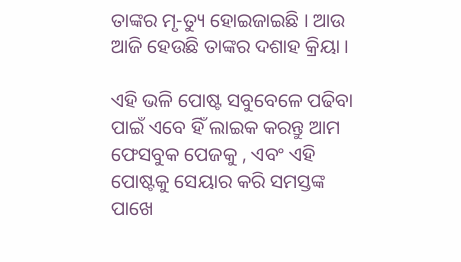ତାଙ୍କର ମୃ-ତ୍ୟୁ ହୋଇଜାଇଛି । ଆଉ ଆଜି ହେଉଛି ତାଙ୍କର ଦଶାହ କ୍ରିୟା ।

ଏହି ଭଳି ପୋଷ୍ଟ ସବୁବେଳେ ପଢିବା ପାଇଁ ଏବେ ହିଁ ଲାଇକ କରନ୍ତୁ ଆମ ଫେସବୁକ ପେଜକୁ , ଏବଂ ଏହି ପୋଷ୍ଟକୁ ସେୟାର କରି ସମସ୍ତଙ୍କ ପାଖେ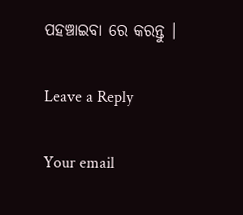ପହଞ୍ଚାଇବା ରେ କରନ୍ତୁ ।

Leave a Reply

Your email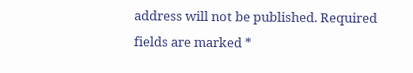address will not be published. Required fields are marked *